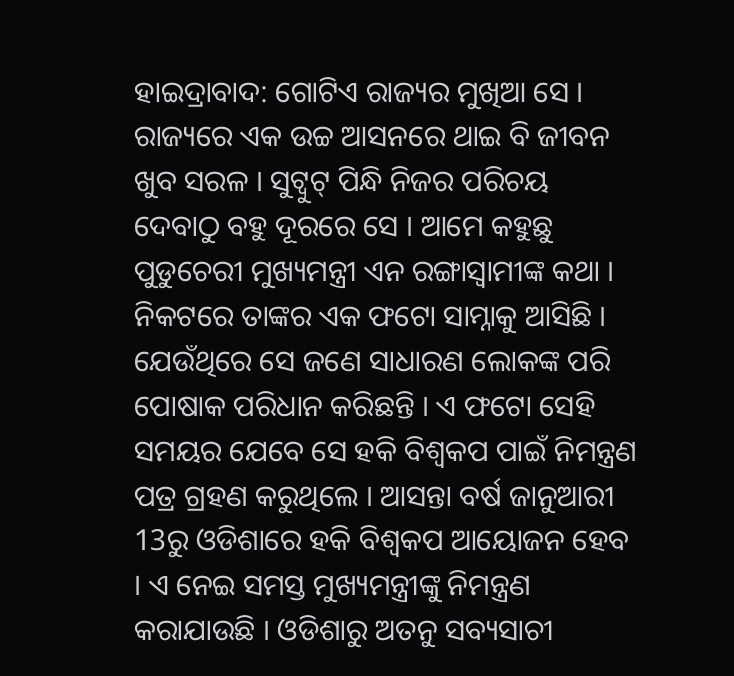ହାଇଦ୍ରାବାଦ: ଗୋଟିଏ ରାଜ୍ୟର ମୁଖିଆ ସେ । ରାଜ୍ୟରେ ଏକ ଉଚ୍ଚ ଆସନରେ ଥାଇ ବି ଜୀବନ ଖୁବ ସରଳ । ସୁଟ୍ବୁଟ୍ ପିନ୍ଧି ନିଜର ପରିଚୟ ଦେବାଠୁ ବହୁ ଦୂରରେ ସେ । ଆମେ କହୁଛୁ ପୁଡୁଚେରୀ ମୁଖ୍ୟମନ୍ତ୍ରୀ ଏନ ରଙ୍ଗାସ୍ବାମୀଙ୍କ କଥା । ନିକଟରେ ତାଙ୍କର ଏକ ଫଟୋ ସାମ୍ନାକୁ ଆସିଛି । ଯେଉଁଥିରେ ସେ ଜଣେ ସାଧାରଣ ଲୋକଙ୍କ ପରି ପୋଷାକ ପରିଧାନ କରିଛନ୍ତି । ଏ ଫଟୋ ସେହି ସମୟର ଯେବେ ସେ ହକି ବିଶ୍ବକପ ପାଇଁ ନିମନ୍ତ୍ରଣ ପତ୍ର ଗ୍ରହଣ କରୁଥିଲେ । ଆସନ୍ତା ବର୍ଷ ଜାନୁଆରୀ 13ରୁ ଓଡିଶାରେ ହକି ବିଶ୍ବକପ ଆୟୋଜନ ହେବ । ଏ ନେଇ ସମସ୍ତ ମୁଖ୍ୟମନ୍ତ୍ରୀଙ୍କୁ ନିମନ୍ତ୍ରଣ କରାଯାଉଛି । ଓଡିଶାରୁ ଅତନୁ ସବ୍ୟସାଚୀ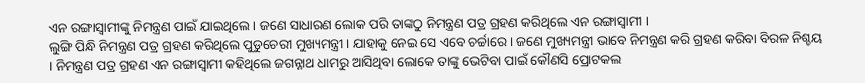ଏନ ରଙ୍ଗାସ୍ବାମୀଙ୍କୁ ନିମନ୍ତ୍ରଣ ପାଇଁ ଯାଇଥିଲେ । ଜଣେ ସାଧାରଣ ଲୋକ ପରି ତାଙ୍କଠୁ ନିମନ୍ତ୍ରଣ ପତ୍ର ଗ୍ରହଣ କରିଥିଲେ ଏନ ରଙ୍ଗାସ୍ବାମୀ ।
ଲୁଙ୍ଗି ପିନ୍ଧି ନିମନ୍ତ୍ରଣ ପତ୍ର ଗ୍ରହଣ କରିଥିଲେ ପୁଡୁଚେରୀ ମୁଖ୍ୟମନ୍ତ୍ରୀ । ଯାହାକୁ ନେଇ ସେ ଏବେ ଚର୍ଚ୍ଚାରେ । ଜଣେ ମୁଖ୍ୟମନ୍ତ୍ରୀ ଭାବେ ନିମନ୍ତ୍ରଣ କରି ଗ୍ରହଣ କରିବା ବିରଳ ନିଶ୍ଚୟ । ନିମନ୍ତ୍ରଣ ପତ୍ର ଗ୍ରହଣ ଏନ ରଙ୍ଗାସ୍ବାମୀ କହିଥିଲେ ଜଗନ୍ନାଥ ଧାମରୁ ଆସିଥିବା ଲୋକେ ତାଙ୍କୁ ଭେଟିବା ପାଇଁ କୌଣସି ପ୍ରୋଟକଲ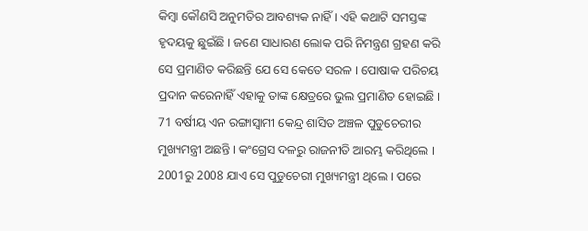କିମ୍ବା କୌଣସି ଅନୁମତିର ଆବଶ୍ୟକ ନାହିଁ । ଏହି କଥାଟି ସମସ୍ତଙ୍କ ହୃଦୟକୁ ଛୁଇଁଛି । ଜଣେ ସାଧାରଣ ଲୋକ ପରି ନିମନ୍ତ୍ରଣ ଗ୍ରହଣ କରି ସେ ପ୍ରମାଣିତ କରିଛନ୍ତି ଯେ ସେ କେତେ ସରଳ । ପୋଷାକ ପରିଚୟ ପ୍ରଦାନ କରେନାହିଁ ଏହାକୁ ତାଙ୍କ କ୍ଷେତ୍ରରେ ଭୁଲ ପ୍ରମାଣିତ ହୋଇଛି । 71 ବର୍ଷୀୟ ଏନ ରଙ୍ଗାସ୍ବାମୀ କେନ୍ଦ୍ର ଶାସିତ ଅଞ୍ଚଳ ପୁଡୁଚେରୀର ମୁଖ୍ୟମନ୍ତ୍ରୀ ଅଛନ୍ତି । କଂଗ୍ରେସ ଦଳରୁ ରାଜନୀତି ଆରମ୍ଭ କରିଥିଲେ । 2001ରୁ 2008 ଯାଏ ସେ ପୁଡୁଚେରୀ ମୁଖ୍ୟମନ୍ତ୍ରୀ ଥିଲେ । ପରେ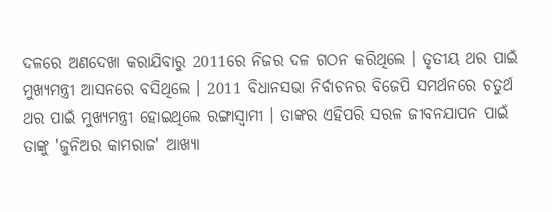ଦଳରେ ଅଣଦେଖା କରାଯିବାରୁ 2011ରେ ନିଜର ଦଳ ଗଠନ କରିଥିଲେ । ତୃତୀୟ ଥର ପାଇଁ ମୁଖ୍ୟମନ୍ତ୍ରୀ ଆସନରେ ବସିଥିଲେ । 2011 ବିଧାନସଭା ନିର୍ବାଚନର ବିଜେପି ସମର୍ଥନରେ ଚତୁର୍ଥ ଥର ପାଇଁ ମୁଖ୍ୟମନ୍ତ୍ରୀ ହୋଇଥିଲେ ରଙ୍ଗାସ୍ବାମୀ । ତାଙ୍କର ଏହିପରି ସରଳ ଜୀବନଯାପନ ପାଇଁ ତାଙ୍କୁ 'ଜୁନିଅର କାମରାଜ' ଆଖ୍ୟା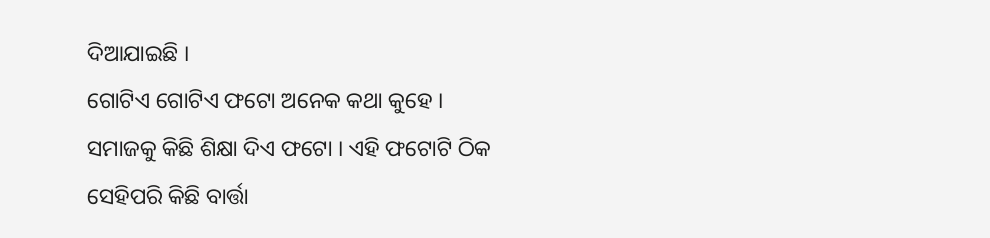ଦିଆଯାଇଛି ।
ଗୋଟିଏ ଗୋଟିଏ ଫଟୋ ଅନେକ କଥା କୁହେ । ସମାଜକୁ କିଛି ଶିକ୍ଷା ଦିଏ ଫଟୋ । ଏହି ଫଟୋଟି ଠିକ ସେହିପରି କିଛି ବାର୍ତ୍ତା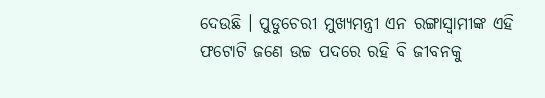ଦେଉଛି । ପୁଡୁଚେରୀ ମୁଖ୍ୟମନ୍ତ୍ରୀ ଏନ ରଙ୍ଗାସ୍ବାମୀଙ୍କ ଏହି ଫଟୋଟି ଜଣେ ଉଚ୍ଚ ପଦରେ ରହି ବି ଜୀବନକୁ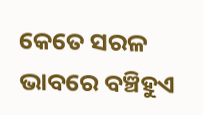କେତେ ସରଳ ଭାବରେ ବଞ୍ଚିହୁଏ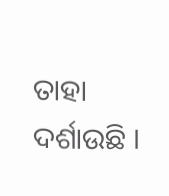ତାହା ଦର୍ଶାଉଛି ।